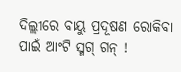ଦିଲ୍ଲୀରେ ବାୟୁ ପ୍ରଦୂଷଣ ରୋକିବା ପାଇଁ ଆଂଟି ସ୍ମଗ୍ ଗନ୍ !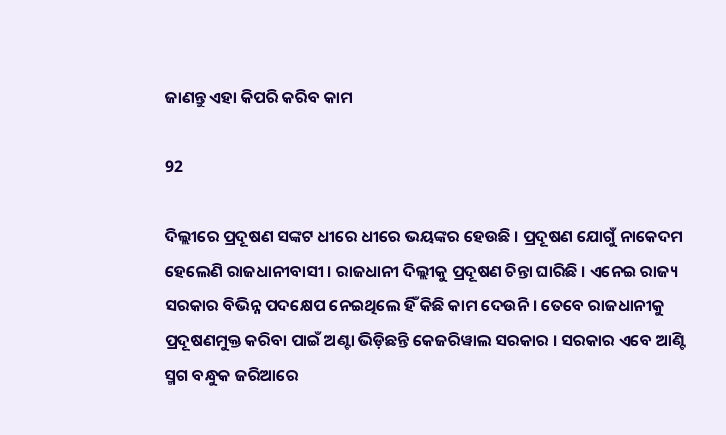ଜାଣନ୍ତୁ ଏହା କିପରି କରିବ କାମ

92

ଦିଲ୍ଲୀରେ ପ୍ରଦୂଷଣ ସଙ୍କଟ ଧୀରେ ଧୀରେ ଭୟଙ୍କର ହେଉଛି । ପ୍ରଦୂଷଣ ଯୋଗୁଁ ନାକେଦମ ହେଲେଣି ରାଜଧାନୀବାସୀ । ରାଜଧାନୀ ଦିଲ୍ଲୀକୁ ପ୍ରଦୂଷଣ ଚିନ୍ତା ଘାରିଛି । ଏନେଇ ରାଜ୍ୟ ସରକାର ବିଭିନ୍ନ ପଦକ୍ଷେପ ନେଇଥିଲେ ହିଁ କିଛି କାମ ଦେଉନି । ତେବେ ରାଜଧାନୀକୁ ପ୍ରଦୂଷଣମୁକ୍ତ କରିବା ପାଇଁ ଅଣ୍ଟା ଭିଡ଼ିଛନ୍ତି କେଜରିୱାଲ ସରକାର । ସରକାର ଏବେ ଆଣ୍ଟି ସ୍ମଗ ବନ୍ଧୁକ ଜରିଆରେ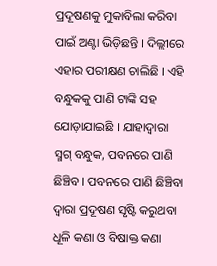ପ୍ରଦୂଷଣକୁ ମୁକାବିଲା କରିବା ପାଇଁ ଅଣ୍ଟା ଭିଡ଼ିଛନ୍ତି । ଦିଲ୍ଲୀରେ ଏହାର ପରୀକ୍ଷଣ ଚାଲିଛି । ଏହି ବନ୍ଧୁକକୁ ପାଣି ଟାଙ୍କି ସହ ଯୋଡ଼ାଯାଇଛି । ଯାହାଦ୍ୱାରା ସ୍ମଗ୍ ବନ୍ଧୁକ, ପବନରେ ପାଣି ଛିଞ୍ଚିବ । ପବନରେ ପାଣି ଛିଞ୍ଚିବା ଦ୍ୱାରା ପ୍ରଦୂଷଣ ସୃଷ୍ଟି କରୁଥବା ଧୂଳି କଣା ଓ ବିଷାକ୍ତ କଣା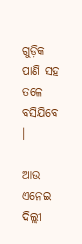ଗୁଡ଼ିକ ପାଣି ସହ ତଳେ ବସିଯିବେ ।

ଆଉ ଏନେଇ ଦିଲ୍ଲୀ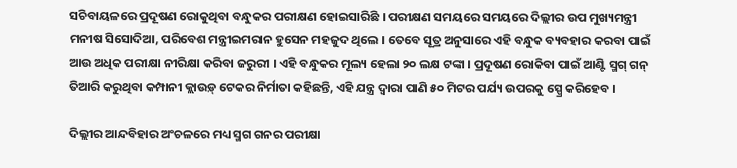ସଚିବାୟଳରେ ପ୍ରଦୂଷଣ ରୋକୁଥିବା ବନ୍ଧୁକର ପରୀକ୍ଷଣ ହୋଇସାରିଛି । ପରୀକ୍ଷଣ ସମୟରେ ସମୟରେ ଦିଲ୍ଲୀର ଉପ ମୁଖ୍ୟମନ୍ତ୍ରୀ ମନୀଷ ସିସୋଦିଆ, ପରିବେଶ ମନ୍ତ୍ରୀଇମରାନ ହୁସେନ ମହଜୁଦ ଥିଲେ । ତେବେ ସୂତ୍ର ଅନୁସାରେ ଏହି ବନ୍ଧୁକ ବ୍ୟବହାର କରବା ପାଇଁ ଆଉ ଅଧିକ ପରୀକ୍ଷା ନୀରିକ୍ଷା କରିବା ଜରୁରୀ । ଏହି ବନ୍ଧୁକର ମୂଲ୍ୟ ହେଲା ୨୦ ଲକ୍ଷ ଟଙ୍କା । ପ୍ରଦୂଷଣ ରୋକିବା ପାଇଁ ଆଣ୍ଟି ସ୍ମଗ୍ ଗନ୍ ତିଆରି କରୁଥିବା କମ୍ପାନୀ କ୍ଲାଉଡ଼୍ ଟେକର ନିର୍ମାତା କହିଛନ୍ତି, ଏହି ଯନ୍ତ୍ର ଦ୍ୱାରା ପାଣି ୫୦ ମିଟର ପର୍ଯ୍ୟ ଉପରକୁ ସ୍ପ୍ରେ କରିହେବ ।

ଦିଲ୍ଲୀର ଆନ୍ଦବିହାର ଅଂଚଳରେ ମଧ୍ୟ ସ୍ମଗ ଗନର ପରୀକ୍ଷା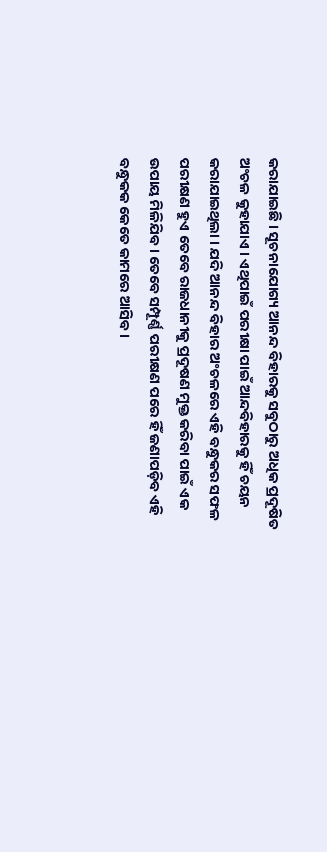କରାଯାଇଛି । ସୂଚନାଯୋଗ୍ୟ ଆନନ୍ଦ ବିହାରକୁ ସବୁଠାରୁ ଅଧିକ ପ୍ରଦୂଷିତ ଅଂଚଳ କୁହାଯାଏ । ଏଥିପାଇଁ ପରୀକ୍ଷା ପାଇଁ ଆନ୍ଦବିହାରକୁ ହିଁ ଚୟନ କରାଯାଇଥିଲା । ଯଦି ଆନନ୍ଦ ବିହାର ଅଂଚଳରେ ଏହି ବନ୍ଧୁକର ସଫଳ ପରୀକ୍ଷଣ ହୁଏ ତେବେ ରାଜଧାନୀକୁ ପ୍ରଦୂଷଣ ମୁକ୍ତ କରିବା ପାଇଁ ଏକ ଉପାୟ ମିଳିଯିବ । ତେବେ ସମ୍ପୂର୍ଣ୍ଣ ପରୀକ୍ଷଣ ପରେ ହିଁ ଜଣାପଡ଼ିବ ଏହି ବନ୍ଧୁକକ କେତେ କାମରେ ଆସିବ ।